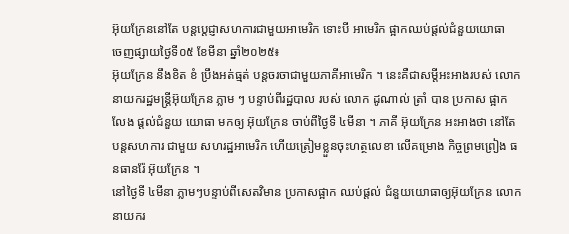អ៊ុយក្រែននៅតែ បន្តប្តេជ្ញាសហការជាមួយអាមេរិក ទោះបី អាមេរិក ផ្អាកឈប់ផ្តល់ជំនួយយោធា
ចេញផ្សាយថ្ងៃទី០៥ ខែមីនា ឆ្នាំ២០២៥៖
អ៊ុយក្រែន នឹងខិត ខំ ប្រឹងអត់ធ្មត់ បន្តចរចាជាមួយភាគីអាមេរិក ។ នេះគឺជាសម្តីអះអាងរបស់ លោក នាយករដ្ឋមន្ត្រីអ៊ុយក្រែន ភ្លាម ៗ បន្ទាប់ពីរដ្ឋបាល របស់ លោក ដូណាល់ ត្រាំ បាន ប្រកាស ផ្អាក លែង ផ្តល់ជំនួយ យោធា មកឲ្យ អ៊ុយក្រែន ចាប់ពីថ្ងៃទី ៤មីនា ។ ភាគី អ៊ុយក្រែន អះអាងថា នៅតែ បន្តសហការ ជាមួយ សហរដ្ឋអាមេរិក ហើយត្រៀមខ្លួនចុះហត្ថលេខា លើគម្រោង កិច្ចព្រមព្រៀង ធនធានរ៉ែ អ៊ុយក្រែន ។
នៅថ្ងៃទី ៤មីនា ភ្លាមៗបន្ទាប់ពីសេតវិមាន ប្រកាសផ្អាក ឈប់ផ្តល់ ជំនួយយោធាឲ្យអ៊ុយក្រែន លោក នាយករ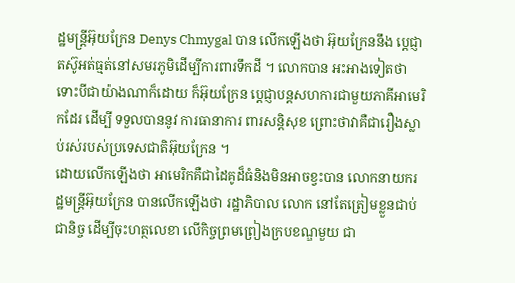ដ្ឋមន្ត្រីអ៊ុយក្រែន Denys Chmygal បាន លើកឡើងថា អ៊ុយក្រែននឹង ប្តេជ្ញាតស៊ូអត់ធ្មត់នៅសមរភូមិដើម្បីការពារទឹកដី ។ លោកបាន អះអាងទៀតថា ទោះបីជាយ៉ាងណាក៏ដោយ ក៏អ៊ុយក្រែន ប្តេជ្ញាបន្តសហការជាមួយភាគីអាមេរិកដែរ ដើម្បី ទទួលបាននូវ ការធានាការ ពារសន្តិសុខ ព្រោះថាវាគឺជារឿងស្លាប់រស់របស់ប្រទេសជាតិអ៊ុយក្រែន ។
ដោយលើកឡើងថា អាមេរិកគឺជាដៃគូដ៏ធំនិងមិនអាចខ្វះបាន លោកនាយករដ្ឋមន្ត្រីអ៊ុយក្រែន បានលើកឡើងថា រដ្ឋាភិបាល លោក នៅតែត្រៀមខ្លួនជាប់ជានិច្ច ដើម្បីចុះហត្ថលេខា លើកិច្ចព្រមព្រៀងក្របខណ្ឌមួយ ជា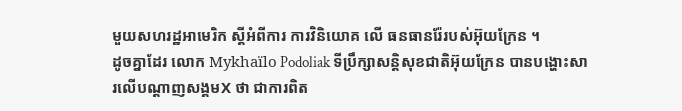មួយសហរដ្ឋអាមេរិក ស្តីអំពីការ ការវិនិយោគ លើ ធនធានរ៉ែរបស់អ៊ុយក្រែន ។
ដូចគ្នាដែរ លោក Mykhaïlo Podoliak ទីប្រឹក្សាសន្តិសុខជាតិអ៊ុយក្រែន បានបង្ហោះសារលើបណ្តាញសង្គមX ថា ជាការពិត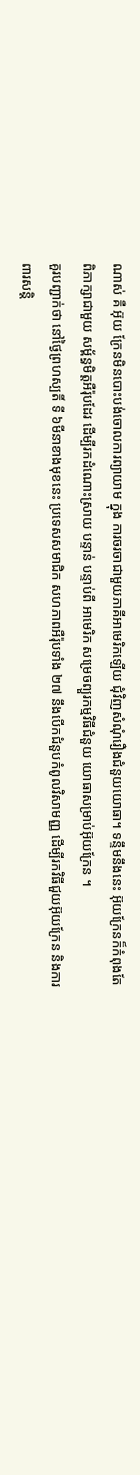ណាស់ គឺ អ៊ុយ ក្រែនមិនបោះបង់ចោលការព្យាយាម ក្នុង ការចរចាជាមួយភាគីអាមេរិកឡើយ ជុំវិញសំណុំរឿងជំនួយយោធា។ ទន្ទឹមនឹងនេះ អ៊ុយក្រែនក៏កំពុងតែពិភាក្សាជាមួយ សម្ព័ន្ធមិត្តអឺរ៉ុបដែរ ដើម្បីរកដំណោះស្រាយ បន្ទាន់ បន្ទាប់ពី អាមេរិក សម្រេចព្យួរកម្មវិធីជំនួយ យោធាសម្រាប់អ៊ុយក្រែន ។
គួរបញ្ជាក់ថា នៅថ្ងៃព្រហស្បតិ៍ ទី ៦មីនាខាងមុខនេះ ប្រទេសសមាជិក សហភាពអឺរ៉ុបទាំង ២៧ នឹងបើកជំនួបកំពូលវិសាមញ្ញ ដើម្បីរកវិធីជួយអ៊ុយក្រែន និងការពារសន្តិ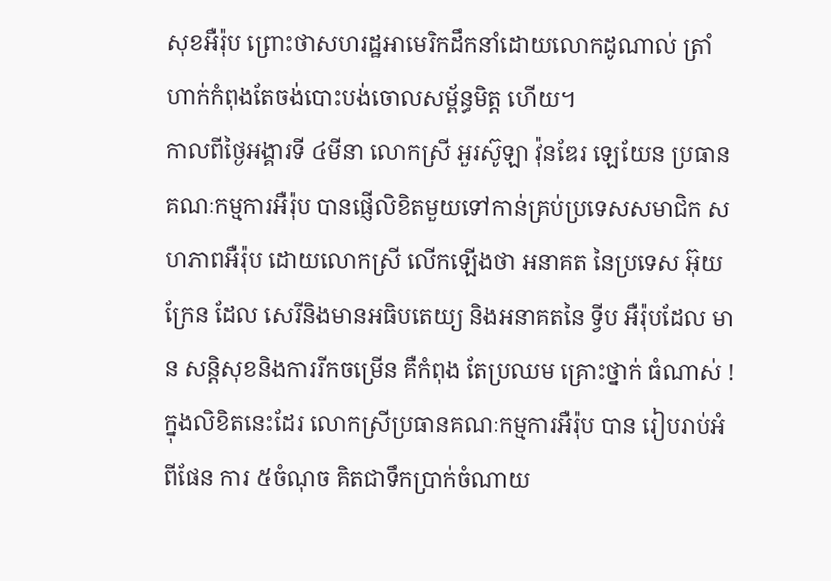សុខអឺរ៉ុប ព្រោះថាសហរដ្ឋអាមេរិកដឹកនាំដោយលោកដូណាល់ ត្រាំ ហាក់កំពុងតែចង់បោះបង់ចោលសម្ព័ន្ធមិត្ត ហើយ។
កាលពីថ្ងៃអង្គារទី ៤មីនា លោកស្រី អួរស៊ូឡា វ៉ុនឌែរ ឡេយែន ប្រធានគណៈកម្មការអឺរ៉ុប បានផ្ញើលិខិតមួយទៅកាន់គ្រប់ប្រទេសសមាជិក សហភាពអឺរ៉ុប ដោយលោកស្រី លើកឡើងថា អនាគត នៃប្រទេស អ៊ុយក្រែន ដែល សេរីនិងមានអធិបតេយ្យ និងអនាគតនៃ ទ្វីប អឺរ៉ុបដែល មាន សន្តិសុខនិងការរីកចម្រើន គឺកំពុង តែប្រឈម គ្រោះថ្នាក់ ធំណាស់ ! ក្នុងលិខិតនេះដែរ លោកស្រីប្រធានគណៈកម្មការអឺរ៉ុប បាន រៀបរាប់អំពីផែន ការ ៥ចំណុច គិតជាទឹកប្រាក់ចំណាយ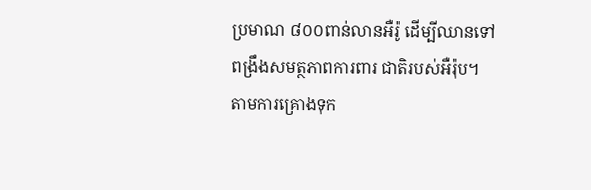ប្រមាណ ៨០០ពាន់លានអឺរ៉ូ ដើម្បីឈានទៅពង្រឹងសមត្ថភាពការពារ ជាតិរបស់អឺរ៉ុប។ តាមការគ្រោងទុក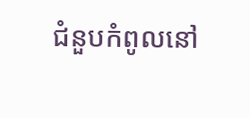ជំនួបកំពូលនៅ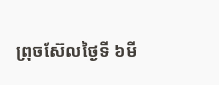ព្រុចស៊ែលថ្ងៃទី ៦មី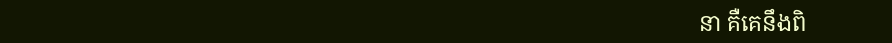នា គឺគេនឹងពិ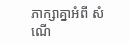ភាក្សាគ្នាអំពី សំណើ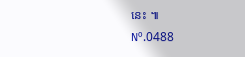នេះ ៕
Nº.0488